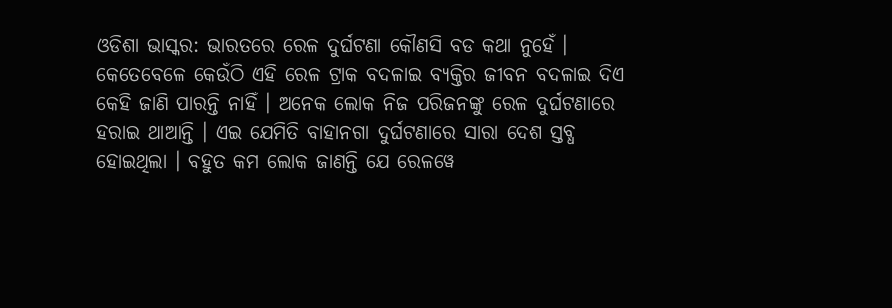ଓଡିଶା ଭାସ୍କର: ଭାରତରେ ରେଳ ଦୁର୍ଘଟଣା କୌଣସି ବଡ କଥା ନୁହେଁ । କେତେବେଳେ କେଉଁଠି ଏହି ରେଳ ଟ୍ରାକ ବଦଳାଇ ବ୍ୟକ୍ତିର ଜୀବନ ବଦଳାଇ ଦିଏ କେହି ଜାଣି ପାରନ୍ତି ନାହିଁ । ଅନେକ ଲୋକ ନିଜ ପରିଜନଙ୍କୁ ରେଳ ଦୁର୍ଘଟଣାରେ ହରାଇ ଥାଆନ୍ତି । ଏଇ ଯେମିତି ବାହାନଗା ଦୁର୍ଘଟଣାରେ ସାରା ଦେଶ ସ୍ତବ୍ଧ ହୋଇଥିଲା । ବହୁତ କମ ଲୋକ ଜାଣନ୍ତି ଯେ ରେଳୱେ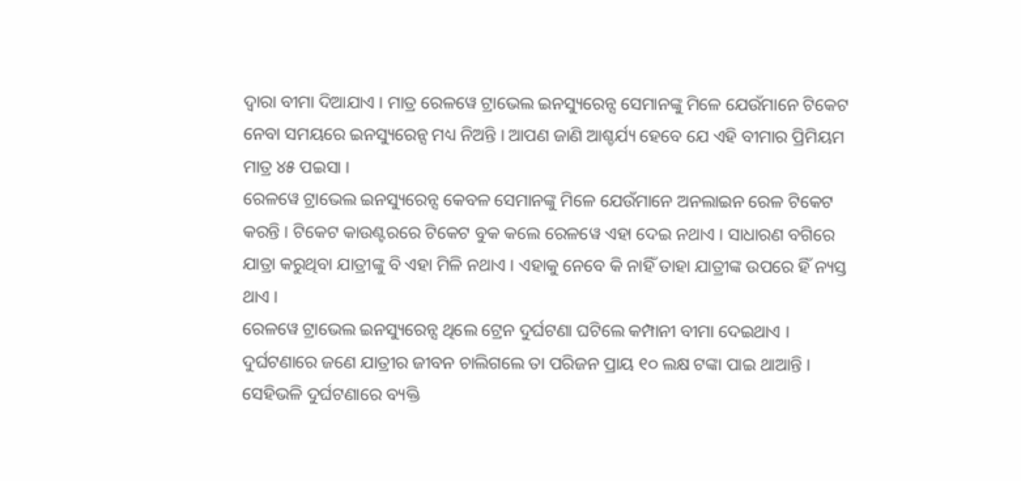ଦ୍ୱାରା ବୀମା ଦିଆଯାଏ । ମାତ୍ର ରେଳୱେ ଟ୍ରାଭେଲ ଇନସ୍ୟୁରେନ୍ସ ସେମାନଙ୍କୁ ମିଳେ ଯେଉଁମାନେ ଟିକେଟ ନେବା ସମୟରେ ଇନସ୍ୟୁରେନ୍ସ ମଧ୍ୟ ନିଅନ୍ତି । ଆପଣ ଜାଣି ଆଶ୍ଚର୍ଯ୍ୟ ହେବେ ଯେ ଏହି ବୀମାର ପ୍ରିମିୟମ ମାତ୍ର ୪୫ ପଇସା ।
ରେଳୱେ ଟ୍ରାଭେଲ ଇନସ୍ୟୁରେନ୍ସ କେବଳ ସେମାନଙ୍କୁ ମିଳେ ଯେଉଁମାନେ ଅନଲାଇନ ରେଳ ଟିକେଟ କରନ୍ତି । ଟିକେଟ କାଉଣ୍ଟରରେ ଟିକେଟ ବୁକ କଲେ ରେଳୱେ ଏହା ଦେଇ ନଥାଏ । ସାଧାରଣ ବଗିରେ ଯାତ୍ରା କରୁଥିବା ଯାତ୍ରୀଙ୍କୁ ବି ଏହା ମିଳି ନଥାଏ । ଏହାକୁ ନେବେ କି ନାହିଁ ତାହା ଯାତ୍ରୀଙ୍କ ଉପରେ ହିଁ ନ୍ୟସ୍ତ ଥାଏ ।
ରେଳୱେ ଟ୍ରାଭେଲ ଇନସ୍ୟୁରେନ୍ସ ଥିଲେ ଟ୍ରେନ ଦୁର୍ଘଟଣା ଘଟିଲେ କମ୍ପାନୀ ବୀମା ଦେଇଥାଏ । ଦୁର୍ଘଟଣାରେ ଜଣେ ଯାତ୍ରୀର ଜୀବନ ଚାଲିଗଲେ ତା ପରିଜନ ପ୍ରାୟ ୧୦ ଲକ୍ଷ ଟଙ୍କା ପାଇ ଥାଆନ୍ତି । ସେହିଭଳି ଦୁର୍ଘଟଣାରେ ବ୍ୟକ୍ତି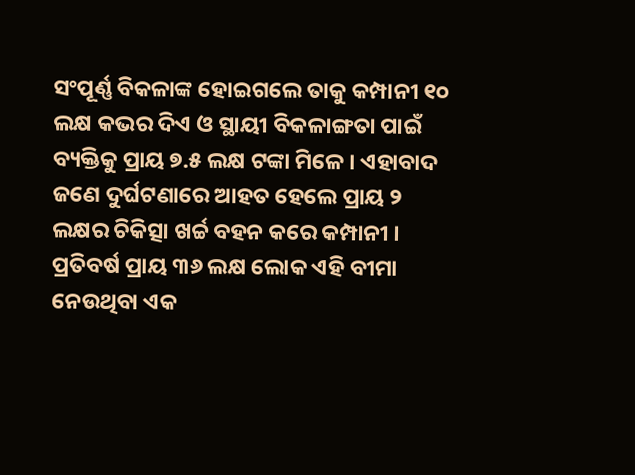ସଂପୂର୍ଣ୍ଣ ବିକଳାଙ୍କ ହୋଇଗଲେ ତାକୁ କମ୍ପାନୀ ୧୦ ଲକ୍ଷ କଭର ଦିଏ ଓ ସ୍ଥାୟୀ ବିକଳାଙ୍ଗତା ପାଇଁ ବ୍ୟକ୍ତିକୁ ପ୍ରାୟ ୭.୫ ଲକ୍ଷ ଟଙ୍କା ମିଳେ । ଏହାବାଦ ଜଣେ ଦୁର୍ଘଟଣାରେ ଆହତ ହେଲେ ପ୍ରାୟ ୨ ଲକ୍ଷର ଚିକିତ୍ସା ଖର୍ଚ୍ଚ ବହନ କରେ କମ୍ପାନୀ । ପ୍ରତିବର୍ଷ ପ୍ରାୟ ୩୬ ଲକ୍ଷ ଲୋକ ଏହି ବୀମା ନେଉଥିବା ଏକ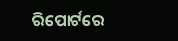ରିପୋର୍ଟରେ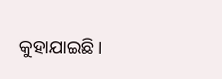କୁହାଯାଇଛି ।